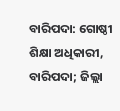ବାରିପଦା: ଗୋଷ୍ଠୀ ଶିକ୍ଷା ଅଧିକାରୀ, ବାରିପଦା; ଜିଲ୍ଲା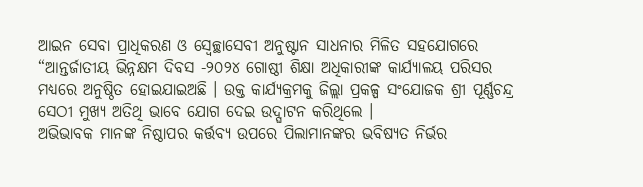ଆଇନ ସେବା ପ୍ରାଧିକରଣ ଓ ସ୍ଵେଚ୍ଛାସେବୀ ଅନୁଷ୍ଟାନ ସାଧନାର ମିଳିତ ସହଯୋଗରେ “ଆନ୍ତର୍ଜାତୀୟ ଭିନ୍ନକ୍ଷମ ଦିବସ -୨୦୨୪ ଗୋଷ୍ଠୀ ଶିକ୍ଷା ଅଧିକାରୀଙ୍କ କାର୍ଯ୍ୟାଳୟ ପରିସର ମଧ୍ୟରେ ଅନୁଷ୍ଠିତ ହୋଇଯାଇଅଛି । ଉକ୍ତ କାର୍ଯ୍ୟକ୍ରମକୁ ଜିଲ୍ଲା ପ୍ରକଳ୍ପ ସଂଯୋଜକ ଶ୍ରୀ ପୂର୍ଣ୍ଣଚନ୍ଦ୍ର ସେଠୀ ମୁଖ୍ୟ ଅତିଥି ଭାବେ ଯୋଗ ଦେଇ ଉଦ୍ଘାଟନ କରିଥିଲେ ।
ଅଭିଭାବକ ମାନଙ୍କ ନିଷ୍ଠାପର କର୍ତ୍ତବ୍ୟ ଉପରେ ପିଲାମାନଙ୍କର ଭବିଷ୍ୟତ ନିର୍ଭର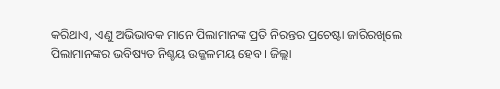କରିଥାଏ, ଏଣୁ ଅଭିଭାବକ ମାନେ ପିଲାମାନଙ୍କ ପ୍ରତି ନିରନ୍ତର ପ୍ରଚେଷ୍ଟା ଜାରିରଖିଲେ ପିଲାମାନଙ୍କର ଭବିଷ୍ୟତ ନିଶ୍ଚୟ ଉଜ୍ଜଳମୟ ହେବ । ଜିଲ୍ଲା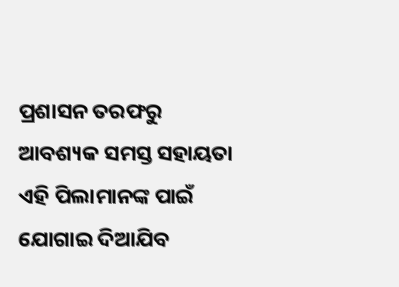ପ୍ରଶାସନ ତରଫରୁ ଆବଶ୍ୟକ ସମସ୍ତ ସହାୟତା ଏହି ପିଲାମାନଙ୍କ ପାଇଁ ଯୋଗାଇ ଦିଆଯିବ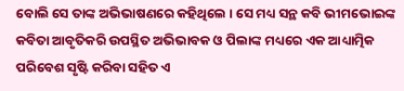ବୋଲି ସେ ତାଙ୍କ ଅଭିଭାଷଣରେ କହିଥିଲେ । ସେ ମଧ୍ୟ ସନ୍ଥ କବି ଭୀମଭୋଇଙ୍କ କବିତା ଆବୃତିକରି ଉପସ୍ଥିତ ଅଭିଭାବକ ଓ ପିଲାଙ୍କ ମଧ୍ୟରେ ଏକ ଆଧ୍ୟାତ୍ମିକ ପରିବେଶ ସୃଷ୍ଟି କରିବା ସହିତ ଏ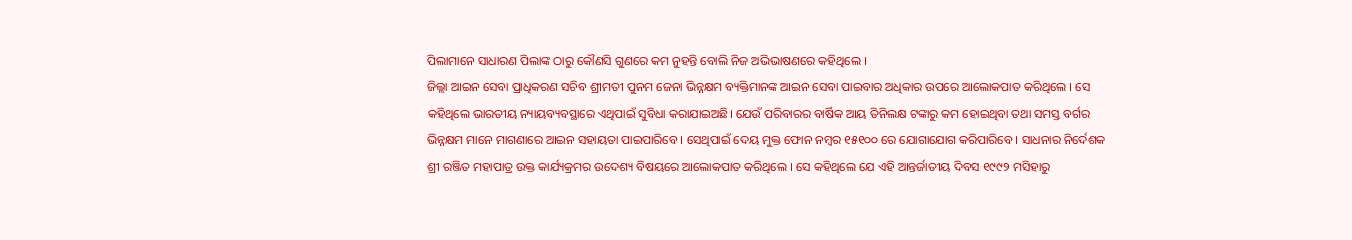ପିଲାମାନେ ସାଧାରଣ ପିଲାଙ୍କ ଠାରୁ କୌଣସି ଗୁଣରେ କମ ନୁହନ୍ତି ବୋଲି ନିଜ ଅଭିଭାଷଣରେ କହିଥିଲେ ।
ଜିଲ୍ଲା ଆଇନ ସେବା ପ୍ରାଧିକରଣ ସଚିବ ଶ୍ରୀମତୀ ପୁନମ ଜେନା ଭିନ୍ନକ୍ଷମ ବ୍ୟକ୍ତିମାନଙ୍କ ଆଇନ ସେବା ପାଇବାର ଅଧିକାର ଉପରେ ଆଲୋକପାତ କରିଥିଲେ । ସେ କହିଥିଲେ ଭାରତୀୟ ନ୍ୟାୟବ୍ୟବସ୍ଥାରେ ଏଥିପାଇଁ ସୁବିଧା କରାଯାଇଅଛି। ଯେଉଁ ପରିବାରର ବାର୍ଷିକ ଆୟ ତିନିଲକ୍ଷ ଟଙ୍କାରୁ କମ ହୋଇଥିବା ତଥା ସମସ୍ତ ବର୍ଗର ଭିନ୍ନକ୍ଷମ ମାନେ ମାଗଣାରେ ଆଇନ ସହାୟତା ପାଇପାରିବେ । ସେଥିପାଇଁ ଦେୟ ମୁକ୍ତ ଫୋନ ନମ୍ବର ୧୫୧୦୦ ରେ ଯୋଗାଯୋଗ କରିପାରିବେ । ସାଧନାର ନିର୍ଦେଶକ ଶ୍ରୀ ରଞ୍ଜିତ ମହାପାତ୍ର ଉକ୍ତ କାର୍ଯ୍ୟକ୍ରମର ଉଦେଶ୍ୟ ବିଷୟରେ ଆଲୋକପାତ କରିଥିଲେ । ସେ କହିଥିଲେ ଯେ ଏହି ଆନ୍ତର୍ଜାତୀୟ ଦିବସ ୧୯୯୨ ମସିହାରୁ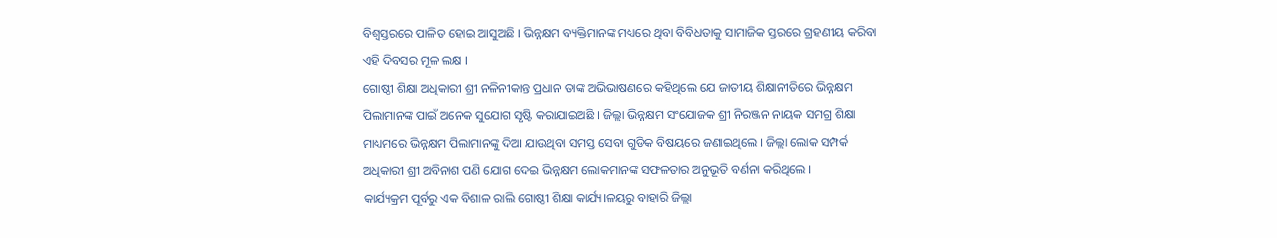ବିଶ୍ବସ୍ତରରେ ପାଳିତ ହୋଇ ଆସୁଅଛି । ଭିନ୍ନକ୍ଷମ ବ୍ୟକ୍ତିମାନଙ୍କ ମଧ୍ୟରେ ଥିବା ବିବିଧତାକୁ ସାମାଜିକ ସ୍ତରରେ ଗ୍ରହଣୀୟ କରିବା ଏହି ଦିବସର ମୂଳ ଲକ୍ଷ ।
ଗୋଷ୍ଠୀ ଶିକ୍ଷା ଅଧିକାରୀ ଶ୍ରୀ ନଳିନୀକାନ୍ତ ପ୍ରଧାନ ତାଙ୍କ ଅଭିଭାଷଣରେ କହିଥିଲେ ଯେ ଜାତୀୟ ଶିକ୍ଷାନୀତିରେ ଭିନ୍ନକ୍ଷମ ପିଲାମାନଙ୍କ ପାଇଁ ଅନେକ ସୁଯୋଗ ସୃଷ୍ଟି କରାଯାଇଅଛି । ଜିଲ୍ଲା ଭିନ୍ନକ୍ଷମ ସଂଯୋଜକ ଶ୍ରୀ ନିରଞ୍ଜନ ନାୟକ ସମଗ୍ର ଶିକ୍ଷା ମାଧ୍ୟମରେ ଭିନ୍ନକ୍ଷମ ପିଲାମାନଙ୍କୁ ଦିଆ ଯାଉଥିବା ସମସ୍ତ ସେବା ଗୁଡିକ ବିଷୟରେ ଜଣାଇଥିଲେ । ଜିଲ୍ଲା ଲୋକ ସମ୍ପର୍କ ଅଧିକାରୀ ଶ୍ରୀ ଅବିନାଶ ପଣି ଯୋଗ ଦେଇ ଭିନ୍ନକ୍ଷମ ଲୋକମାନଙ୍କ ସଫଳତାର ଅନୁଭୂତି ବର୍ଣନା କରିଥିଲେ ।
କାର୍ଯ୍ୟକ୍ରମ ପୂର୍ବରୁ ଏକ ବିଶାଳ ରାଲି ଗୋଷ୍ଠୀ ଶିକ୍ଷା କାର୍ଯ୍ୟ।ଳୟରୁ ବାହାରି ଜିଲ୍ଲା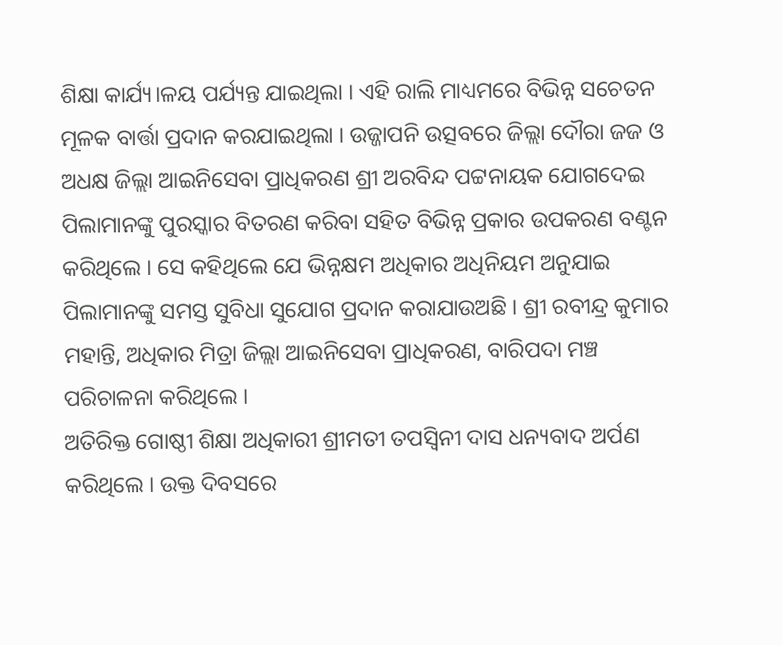ଶିକ୍ଷା କାର୍ଯ୍ୟ।ଳୟ ପର୍ଯ୍ୟନ୍ତ ଯାଇଥିଲା । ଏହି ରାଲି ମାଧ୍ୟମରେ ବିଭିନ୍ନ ସଚେତନ ମୂଳକ ବାର୍ତ୍ତା ପ୍ରଦାନ କରଯାଇଥିଲା । ଉଜ୍ଜାପନି ଉତ୍ସବରେ ଜିଲ୍ଲା ଦୌରା ଜଜ ଓ ଅଧକ୍ଷ ଜିଲ୍ଲା ଆଇନିସେବା ପ୍ରାଧିକରଣ ଶ୍ରୀ ଅରବିନ୍ଦ ପଟ୍ଟନାୟକ ଯୋଗଦେଇ ପିଲାମାନଙ୍କୁ ପୁରସ୍କାର ବିତରଣ କରିବା ସହିତ ବିଭିନ୍ନ ପ୍ରକାର ଉପକରଣ ବଣ୍ଟନ କରିଥିଲେ । ସେ କହିଥିଲେ ଯେ ଭିନ୍ନକ୍ଷମ ଅଧିକାର ଅଧିନିୟମ ଅନୁଯାଇ ପିଲାମାନଙ୍କୁ ସମସ୍ତ ସୁବିଧା ସୁଯୋଗ ପ୍ରଦାନ କରାଯାଉଅଛି । ଶ୍ରୀ ରବୀନ୍ଦ୍ର କୁମାର ମହାନ୍ତି, ଅଧିକାର ମିତ୍ରା ଜିଲ୍ଲା ଆଇନିସେବା ପ୍ରାଧିକରଣ, ବାରିପଦା ମଞ୍ଚ ପରିଚାଳନା କରିଥିଲେ ।
ଅତିରିକ୍ତ ଗୋଷ୍ଠୀ ଶିକ୍ଷା ଅଧିକାରୀ ଶ୍ରୀମତୀ ତପସ୍ଵିନୀ ଦାସ ଧନ୍ୟବାଦ ଅର୍ପଣ କରିଥିଲେ । ଉକ୍ତ ଦିବସରେ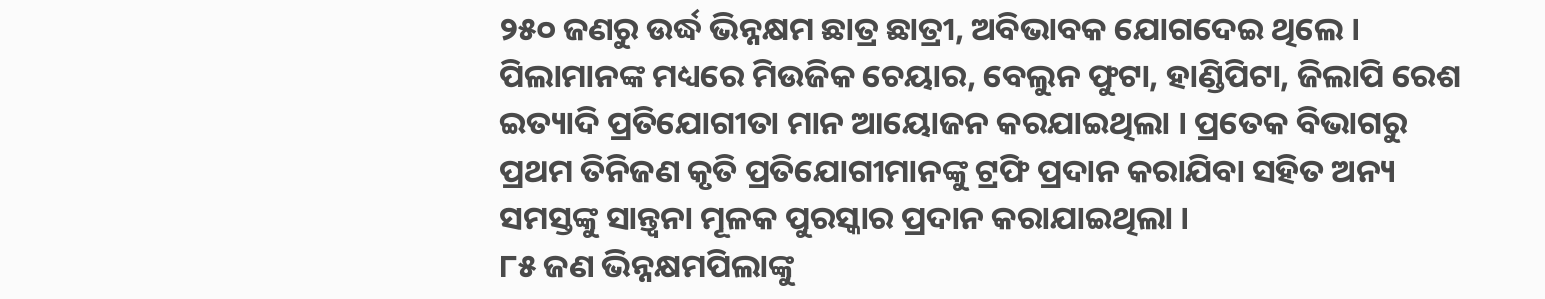୨୫୦ ଜଣରୁ ଉର୍ଦ୍ଧ ଭିନ୍ନକ୍ଷମ ଛାତ୍ର ଛାତ୍ରୀ, ଅବିଭାବକ ଯୋଗଦେଇ ଥିଲେ । ପିଲାମାନଙ୍କ ମଧ୍ୟରେ ମିଉଜିକ ଚେୟାର, ବେଲୁନ ଫୁଟା, ହାଣ୍ଡିପିଟା, ଜିଲାପି ରେଶ ଇତ୍ୟାଦି ପ୍ରତିଯୋଗୀତା ମାନ ଆୟୋଜନ କରଯାଇଥିଲା । ପ୍ରତେକ ବିଭାଗରୁ ପ୍ରଥମ ତିନିଜଣ କୃତି ପ୍ରତିଯୋଗୀମାନଙ୍କୁ ଟ୍ରଫି ପ୍ରଦାନ କରାଯିବା ସହିତ ଅନ୍ୟ ସମସ୍ତଙ୍କୁ ସାନ୍ତ୍ଵନା ମୂଳକ ପୁରସ୍କାର ପ୍ରଦାନ କରାଯାଇଥିଲା ।
୮୫ ଜଣ ଭିନ୍ନକ୍ଷମପିଲାଙ୍କୁ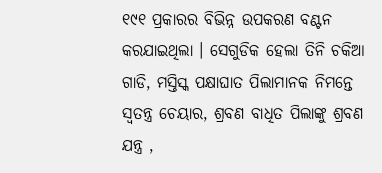୧୯୧ ପ୍ରକାରର ବିଭିନ୍ନ ଉପକରଣ ବଣ୍ଟନ କରଯାଇଥିଲା । ସେଗୁଡିକ ହେଲା ତିନି ଚକିଆ ଗାଡି, ମସ୍ତିସ୍କ ପକ୍ଷାଘାତ ପିଲାମାନକ ନିମନ୍ତେ ସ୍ଵତନ୍ତ୍ର ଚେୟାର, ଶ୍ରବଣ ବାଧିତ ପିଲାଙ୍କୁ ଶ୍ରବଣ ଯନ୍ତ୍ର ,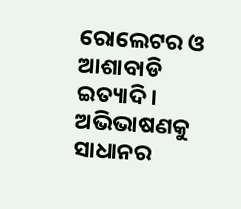ରୋଲେଟର ଓ ଆଶାବାଡି ଇତ୍ୟାଦି । ଅଭିଭାଷଣକୁ ସାଧାନର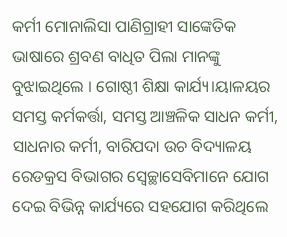କର୍ମୀ ମୋନାଲିସା ପାଣିଗ୍ରାହୀ ସାଙ୍କେତିକ ଭାଷାରେ ଶ୍ରବଣ ବାଧିତ ପିଲା ମାନଙ୍କୁ ବୁଝାଇଥିଲେ । ଗୋଷ୍ଠୀ ଶିକ୍ଷା କାର୍ଯ୍ୟ।ୟାଳୟର ସମସ୍ତ କର୍ମକର୍ତ୍ତା, ସମସ୍ତ ଆଞ୍ଚଳିକ ସାଧନ କର୍ମୀ, ସାଧନାର କର୍ମୀ, ବାରିପଦା ଉଚ ବିଦ୍ୟାଳୟ ରେଡକ୍ରସ ବିଭାଗର ସ୍ଵେଚ୍ଛାସେବିମାନେ ଯୋଗ ଦେଇ ବିଭିନ୍ନ କାର୍ଯ୍ୟରେ ସହଯୋଗ କରିଥିଲେ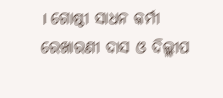। ଗୋଷ୍ଠୀ ସାଧନ କର୍ମୀ ରେଖାରଣୀ ଦାସ ଓ ଦିଲ୍ଲୀପ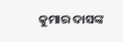କୁମାର ଦାସଙ୍କ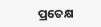ପ୍ରତେକ୍ଷ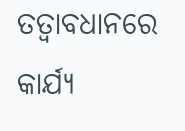ତତ୍ଵାବଧାନରେ କାର୍ଯ୍ୟ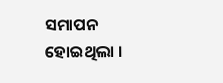ସମାପନ ହୋଇଥିଲା ।